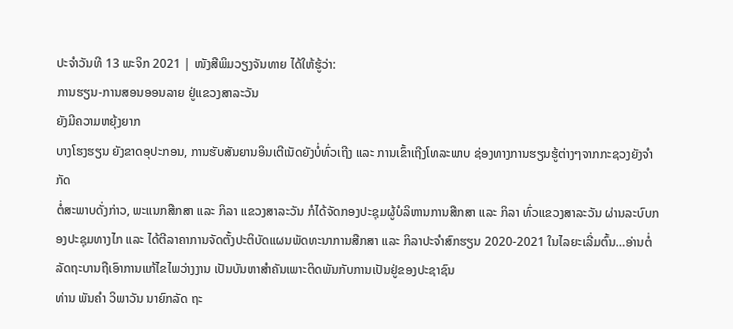ປະຈຳວັນທີ 13 ພະຈິກ 2021 | ໜັງສືພິມວຽງຈັນທາຍ ໄດ້ໃຫ້ຮູ້ວ່າ:
ການຮຽນ-ການສອນອອນລາຍ ຢູ່ແຂວງສາລະວັນ
ຍັງມີຄວາມຫຍຸ້ງຍາກ
ບາງໂຮງຮຽນ ຍັງຂາດອຸປະກອນ, ການຮັບສັນຍານອິນເຕີເນັດຍັງບໍ່ທົ່ວເຖີງ ແລະ ການເຂົ້າເຖີງໂທລະພາບ ຊ່ອງທາງການຮຽນຮູ້ຕ່າງໆຈາກກະຊວງຍັງຈຳກັດ
ຕໍ່ສະພາບດັ່ງກ່າວ, ພະແນກສືກສາ ແລະ ກິລາ ແຂວງສາລະວັນ ກໍໄດ້ຈັດກອງປະຊຸມຜູ້ບໍລິຫານການສືກສາ ແລະ ກິລາ ທົ່ວແຂວງສາລະວັນ ຜ່ານລະບົບກອງປະຊຸມທາງໄກ ແລະ ໄດ້ຕີລາຄາການຈັດຕັ້ງປະຕິບັດແຜນພັດທະນາການສືກສາ ແລະ ກິລາປະຈໍາສົກຮຽນ 2020-2021 ໃນໄລຍະເລີ່ມຕົ້ນ…ອ່ານຕໍ່
ລັດຖະບານຖືເອົາການແກ້ໄຂໄພວ່າງງານ ເປັນບັນຫາສໍາຄັນເພາະຕິດພັນກັບການເປັນຢູ່ຂອງປະຊາຊົນ
ທ່ານ ພັນຄຳ ວິພາວັນ ນາຍົກລັດ ຖະ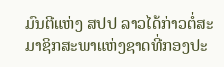ມົນຕີແຫ່ງ ສປປ ລາວໄດ້ກ່າວຕໍ່ສະມາຊິກສະພາແຫ່ງຊາດທີ່ກອງປະ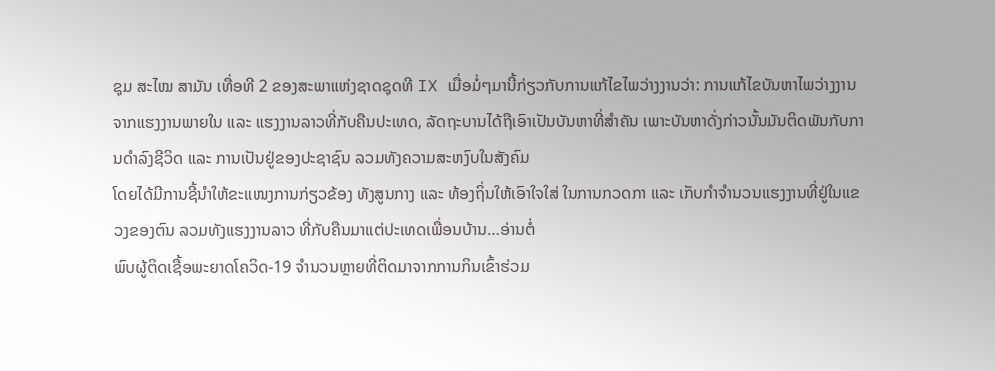ຊຸມ ສະໄໝ ສາມັນ ເທື່ອທີ 2 ຂອງສະພາແຫ່ງຊາດຊຸດທີ IX ເມື່ອມໍ່ໆມານີ້ກ່ຽວກັບການແກ້ໄຂໄພວ່າງງານວ່າ: ການແກ້ໄຂບັນຫາໄພວ່າງງານຈາກແຮງງານພາຍໃນ ແລະ ແຮງງານລາວທີ່ກັບຄືນປະເທດ, ລັດຖະບານໄດ້ຖືເອົາເປັນບັນຫາທີ່ສໍາຄັນ ເພາະບັນຫາດັ່ງກ່າວນັ້ນມັນຕິດພັນກັບການດໍາລົງຊີວິດ ແລະ ການເປັນຢູ່ຂອງປະຊາຊົນ ລວມທັງຄວາມສະຫງົບໃນສັງຄົມ
ໂດຍໄດ້ມີການຊີ້ນຳໃຫ້ຂະແໜງການກ່ຽວຂ້ອງ ທັງສູນກາງ ແລະ ທ້ອງຖິ່ນໃຫ້ເອົາໃຈໃສ່ ໃນການກວດກາ ແລະ ເກັບກຳຈຳນວນແຮງງານທີ່ຢູ່ໃນແຂວງຂອງຕົນ ລວມທັງແຮງງານລາວ ທີ່ກັບຄືນມາແຕ່ປະເທດເພື່ອນບ້ານ…ອ່ານຕໍ່
ພົບຜູ້ຕິດເຊື້ອພະຍາດໂຄວິດ-19 ຈໍານວນຫຼາຍທີ່ຕິດມາຈາກການກິນເຂົ້າຮ່ວມ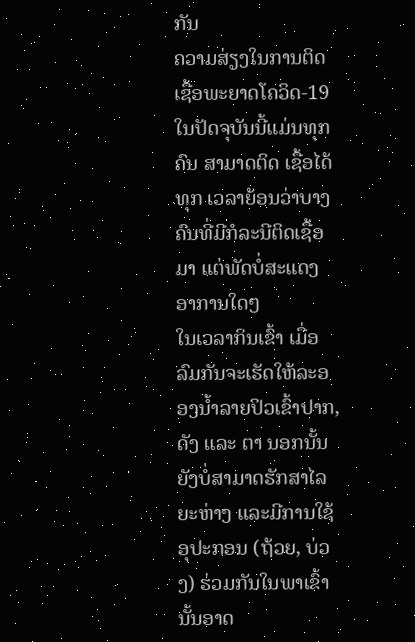ກັນ
ຄວາມສ່ຽງໃນການຕິດເຊື້ອພະຍາດໂຄວິດ-19 ໃນປັດຈຸບັນນີ້ແມ່ນທຸກຄົນ ສາມາດຕິດ ເຊື້ອໄດ້ທຸກ ເວລາຍ້ອນວ່າບາງຄົນທີ່ມີກໍລະນີຕິດເຊື້ອມາ ແຕ່ພັດບໍ່ສະແດງອາການໃດໆ
ໃນເວລາກິນເຂົ້າ ເມື່ອລົມກັນຈະເຮັດໃຫ້ລະອອງນໍ້າລາຍປິວເຂົ້າປາກ, ດັງ ແລະ ຕາ ນອກນັ້ນຍັງບໍ່ສາມາດຮັກສາໄລຍະຫ່າງ ແລະມີການໃຊ້ອຸປະກອນ (ຖ້ວຍ, ບ່ວງ) ຮ່ວມກັນໃນພາເຂົ້າ ນັ້ນອາດ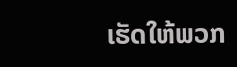ເຮັດໃຫ້ພວກ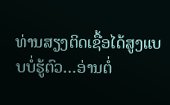ທ່ານສຽງຕິດເຊື້ອໄດ້ສູງແບບບໍ່ຮູ້ຕົວ…ອ່ານຕໍ່